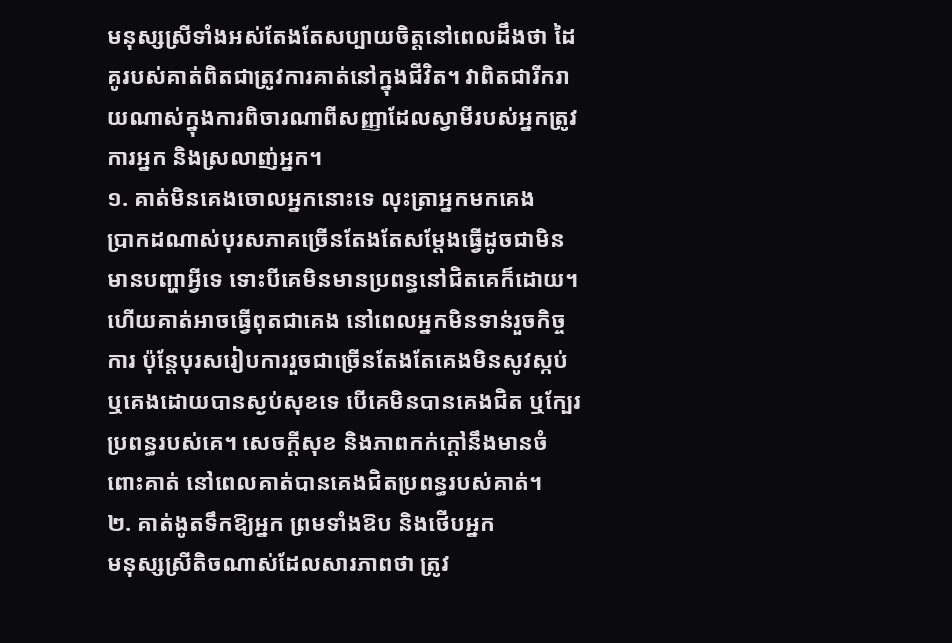មនុស្សស្រីទាំងអស់តែងតែសប្បាយចិត្តនៅពេលដឹងថា ដៃគូរបស់គាត់ពិតជាត្រូវការគាត់នៅក្នុងជីវិត។ វាពិតជារីករាយណាស់ក្នុងការពិចារណាពីសញ្ញាដែលស្វាមីរបស់អ្នកត្រូវការអ្នក និងស្រលាញ់អ្នក។
១. គាត់មិនគេងចោលអ្នកនោះទេ លុះត្រាអ្នកមកគេង
ប្រាកដណាស់បុរសភាគច្រើនតែងតែសម្ដែងធ្វើដូចជាមិនមានបញ្ហាអ្វីទេ ទោះបីគេមិនមានប្រពន្ធនៅជិតគេក៏ដោយ។ ហើយគាត់អាចធ្វើពុតជាគេង នៅពេលអ្នកមិនទាន់រួចកិច្ចការ ប៉ុន្តែបុរសរៀបការរួចជាច្រើនតែងតែគេងមិនសូវស្កប់ ឬគេងដោយបានស្ងប់សុខទេ បើគេមិនបានគេងជិត ឬក្បែរប្រពន្ធរបស់គេ។ សេចក្តីសុខ និងភាពកក់ក្តៅនឹងមានចំពោះគាត់ នៅពេលគាត់បានគេងជិតប្រពន្ធរបស់គាត់។
២. គាត់ងូតទឹកឱ្យអ្នក ព្រមទាំងឱប និងថើបអ្នក
មនុស្សស្រីតិចណាស់ដែលសារភាពថា ត្រូវ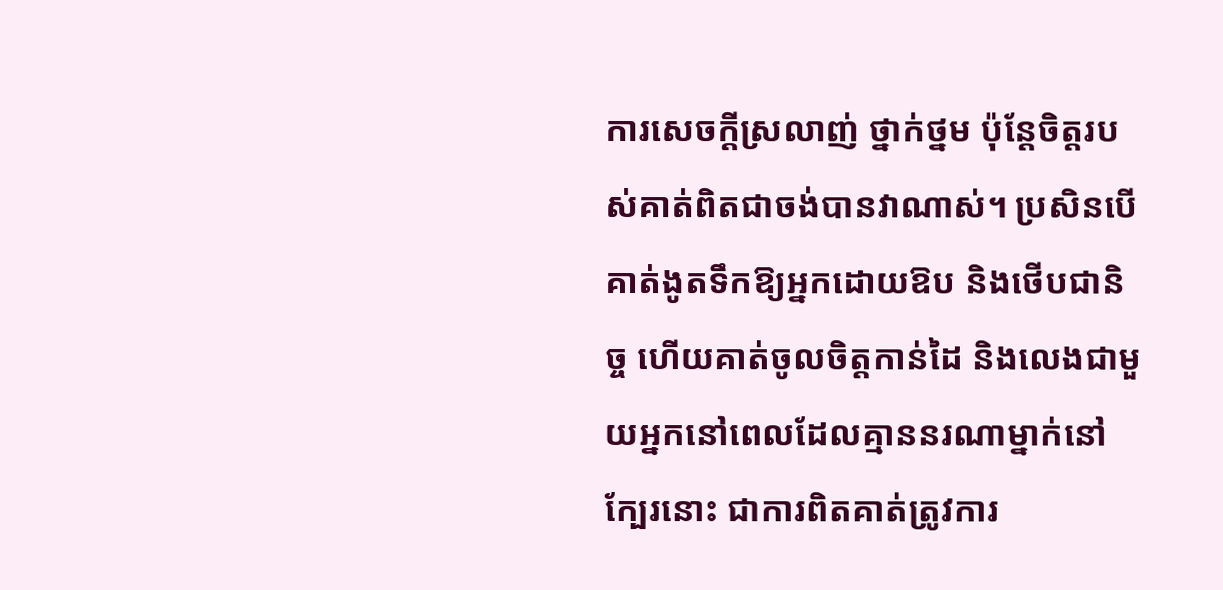ការសេចក្តីស្រលាញ់ ថ្នាក់ថ្នម ប៉ុន្តែចិត្តរបស់គាត់ពិតជាចង់បានវាណាស់។ ប្រសិនបើគាត់ងូតទឹកឱ្យអ្នកដោយឱប និងថើបជានិច្ច ហើយគាត់ចូលចិត្តកាន់ដៃ និងលេងជាមួយអ្នកនៅពេលដែលគ្មាននរណាម្នាក់នៅក្បែរនោះ ជាការពិតគាត់ត្រូវការ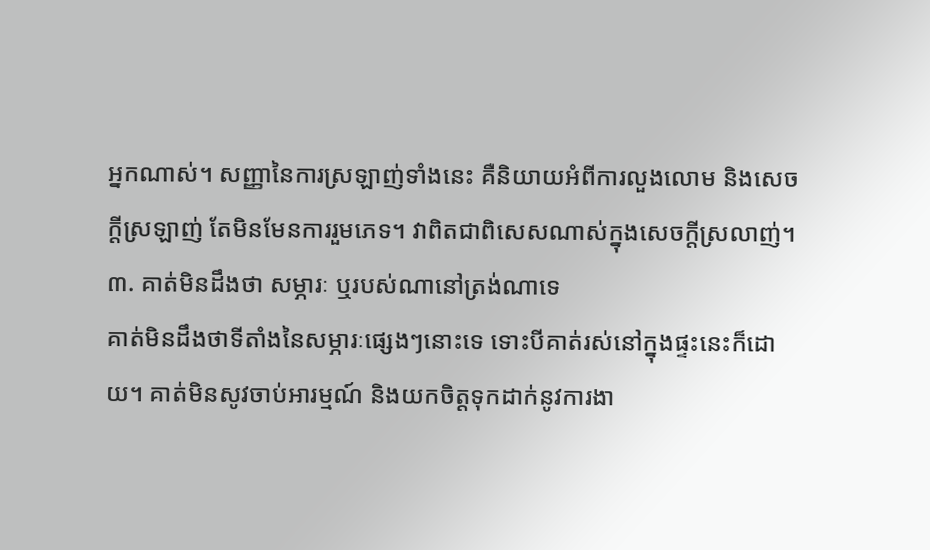អ្នកណាស់។ សញ្ញានៃការស្រឡាញ់ទាំងនេះ គឺនិយាយអំពីការលួងលោម និងសេចក្តីស្រឡាញ់ តែមិនមែនការរួមភេទ។ វាពិតជាពិសេសណាស់ក្នុងសេចក្តីស្រលាញ់។
៣. គាត់មិនដឹងថា សម្ភារៈ ឬរបស់ណានៅត្រង់ណាទេ
គាត់មិនដឹងថាទីតាំងនៃសម្ភារៈផ្សេងៗនោះទេ ទោះបីគាត់រស់នៅក្នុងផ្ទះនេះក៏ដោយ។ គាត់មិនសូវចាប់អារម្មណ៍ និងយកចិត្តទុកដាក់នូវការងា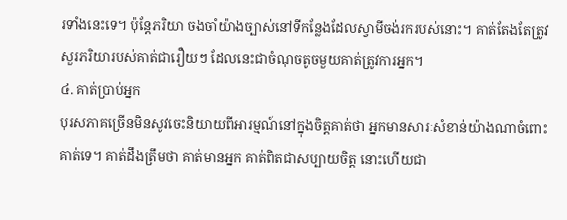រទាំងនេះទេ។ ប៉ុន្តែភរិយា ចងចាំយ៉ាងច្បាស់នៅទីកន្លែងដែលស្វាមីចង់រករបស់នោះ។ គាត់តែងតែត្រូវសួរភរិយារបស់គាត់ជារឿយៗ ដែលនេះជាចំណុចតូចមួយគាត់ត្រូវការអ្នក។
៤. គាត់ប្រាប់អ្នក
បុរសភាគច្រើនមិនសូវចេះនិយាយពីអារម្មណ៍នៅក្នុងចិត្តគាត់ថា អ្នកមានសារៈសំខាន់យ៉ាងណាចំពោះគាត់ទេ។ គាត់ដឹងត្រឹមថា គាត់មានអ្នក គាត់ពិតជាសប្បាយចិត្ត នោះហើយជា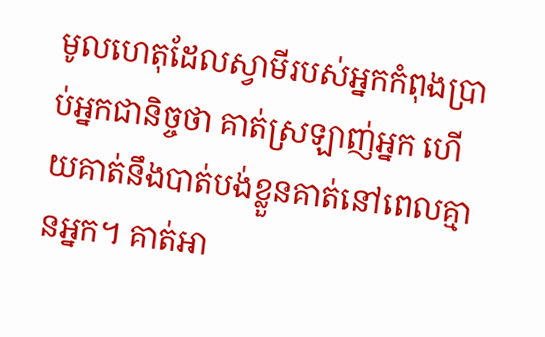មូលហេតុដែលស្វាមីរបស់អ្នកកំពុងប្រាប់អ្នកជានិច្ចថា គាត់ស្រឡាញ់អ្នក ហើយគាត់នឹងបាត់បង់ខ្លួនគាត់នៅពេលគ្មានអ្នក។ គាត់អា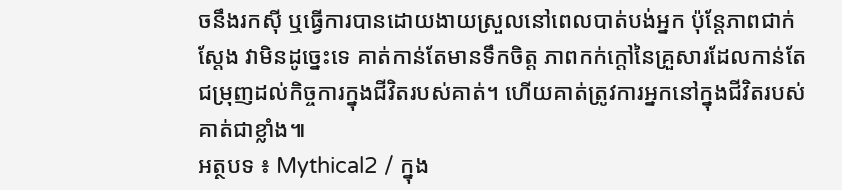ចនឹងរកស៊ី ឬធ្វើការបានដោយងាយស្រួលនៅពេលបាត់បង់អ្នក ប៉ុន្តែភាពជាក់ស្តែង វាមិនដូច្នេះទេ គាត់កាន់តែមានទឹកចិត្ត ភាពកក់ក្តៅនៃគ្រួសារដែលកាន់តែជម្រុញដល់កិច្ចការក្នុងជីវិតរបស់គាត់។ ហើយគាត់ត្រូវការអ្នកនៅក្នុងជីវិតរបស់គាត់ជាខ្លាំង៕
អត្ថបទ ៖ Mythical2 / ក្នុង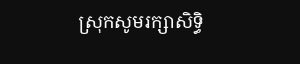ស្រុកសូមរក្សាសិទ្ធិ